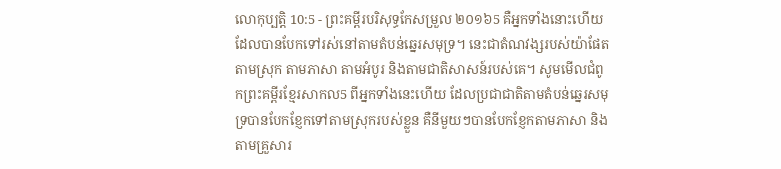លោកុប្បត្តិ 10:5 - ព្រះគម្ពីរបរិសុទ្ធកែសម្រួល ២០១៦5 គឺអ្នកទាំងនោះហើយដែលបានបែកទៅរស់នៅតាមតំបន់ឆ្នេរសមុទ្រ។ នេះជាតំណវង្សរបស់យ៉ាផែត តាមស្រុក តាមភាសា តាមអំបូរ និងតាមជាតិសាសន៍របស់គេ។ សូមមើលជំពូកព្រះគម្ពីរខ្មែរសាកល5 ពីអ្នកទាំងនេះហើយ ដែលប្រជាជាតិតាមតំបន់ឆ្នេរសមុទ្របានបែកខ្ញែកទៅតាមស្រុករបស់ខ្លួន គឺនីមួយៗបានបែកខ្ញែកតាមភាសា និងតាមគ្រួសារ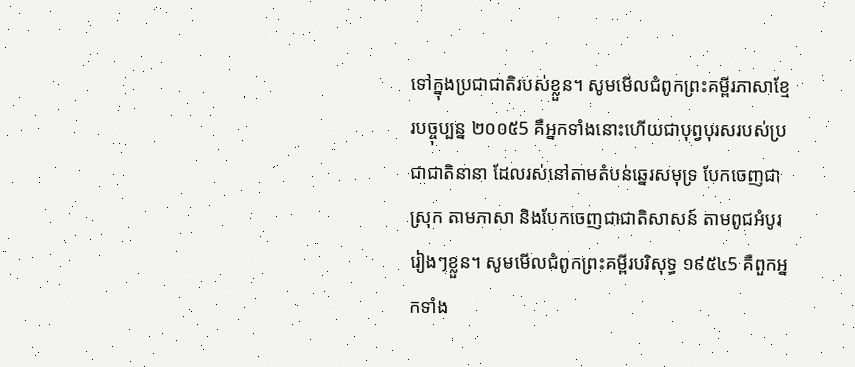ទៅក្នុងប្រជាជាតិរបស់ខ្លួន។ សូមមើលជំពូកព្រះគម្ពីរភាសាខ្មែរបច្ចុប្បន្ន ២០០៥5 គឺអ្នកទាំងនោះហើយជាបុព្វបុរសរបស់ប្រជាជាតិនានា ដែលរស់នៅតាមតំបន់ឆ្នេរសមុទ្រ បែកចេញជាស្រុក តាមភាសា និងបែកចេញជាជាតិសាសន៍ តាមពូជអំបូររៀងៗខ្លួន។ សូមមើលជំពូកព្រះគម្ពីរបរិសុទ្ធ ១៩៥៤5 គឺពួកអ្នកទាំង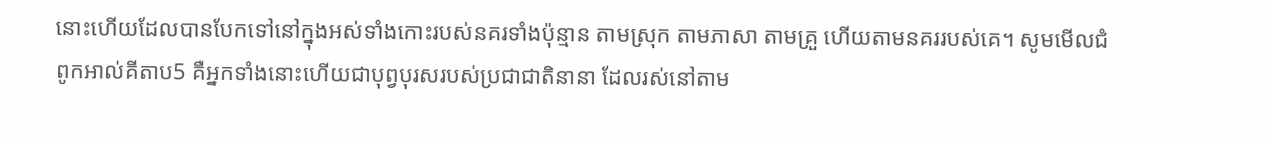នោះហើយដែលបានបែកទៅនៅក្នុងអស់ទាំងកោះរបស់នគរទាំងប៉ុន្មាន តាមស្រុក តាមភាសា តាមគ្រួ ហើយតាមនគររបស់គេ។ សូមមើលជំពូកអាល់គីតាប5 គឺអ្នកទាំងនោះហើយជាបុព្វបុរសរបស់ប្រជាជាតិនានា ដែលរស់នៅតាម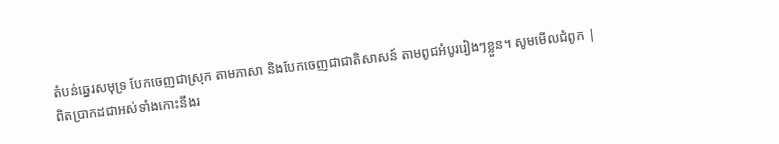តំបន់ឆ្នេរសមុទ្រ បែកចេញជាស្រុក តាមភាសា និងបែកចេញជាជាតិសាសន៍ តាមពូជអំបូររៀងៗខ្លួន។ សូមមើលជំពូក |
ពិតប្រាកដជាអស់ទាំងកោះនឹងរ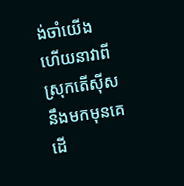ង់ចាំយើង ហើយនាវាពីស្រុកតើស៊ីសនឹងមកមុនគេ ដើ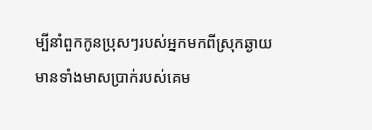ម្បីនាំពួកកូនប្រុសៗរបស់អ្នកមកពីស្រុកឆ្ងាយ មានទាំងមាសប្រាក់របស់គេម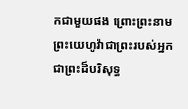កជាមួយផង ព្រោះព្រះនាមព្រះយេហូវ៉ាជាព្រះរបស់អ្នក ជាព្រះដ៏បរិសុទ្ធ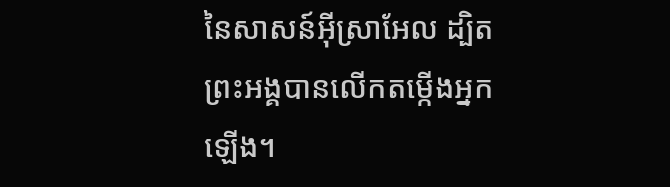នៃសាសន៍អ៊ីស្រាអែល ដ្បិតព្រះអង្គបានលើកតម្កើងអ្នកឡើង។